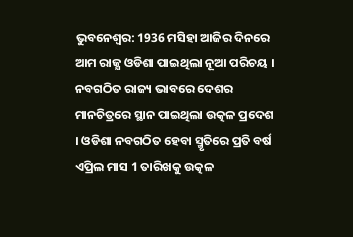ଭୁବନେଶ୍ବର: 1936 ମସିହା ଆଜିର ଦିନରେ ଆମ ରାଜ୍ଯ ଓଡିଶା ପାଇଥିଲା ନୂଆ ପରିଚୟ । ନବଗଠିତ ରାଜ୍ୟ ଭାବରେ ଦେଶର ମାନଚିତ୍ରରେ ସ୍ଥାନ ପାଇଥିଲା ଉତ୍କଳ ପ୍ରଦେଶ । ଓଡିଶା ନବଗଠିତ ହେବା ସ୍ମୃତିରେ ପ୍ରତି ବର୍ଷ ଏପ୍ରିଲ ମାସ 1 ତାରିଖକୁ ଉତ୍କଳ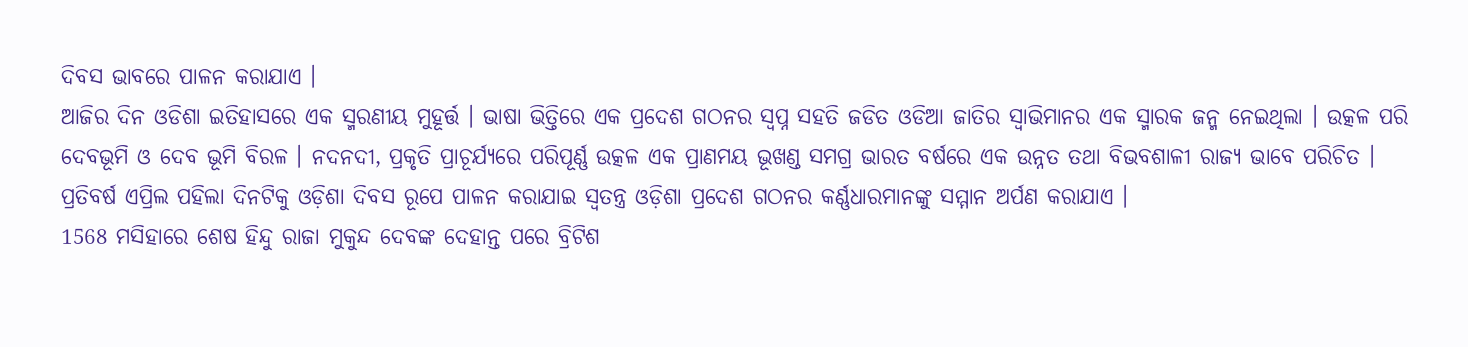ଦିବସ ଭାବରେ ପାଳନ କରାଯାଏ ।
ଆଜିର ଦିନ ଓଡିଶା ଇତିହାସରେ ଏକ ସ୍ମରଣୀୟ ମୁହୂର୍ତ୍ତ । ଭାଷା ଭିତ୍ତିରେ ଏକ ପ୍ରଦେଶ ଗଠନର ସ୍ବପ୍ନ ସହତି ଜଡିତ ଓଡିଆ ଜାତିର ସ୍ବାଭିମାନର ଏକ ସ୍ମାରକ ଜନ୍ମ ନେଇଥିଲା । ଉତ୍କଳ ପରି ଦେବଭୂମି ଓ ଦେବ ଭୂମି ବିରଳ । ନଦନଦୀ, ପ୍ରକୃତି ପ୍ରାଚୂର୍ଯ୍ୟରେ ପରିପୂର୍ଣ୍ଣ ଉତ୍କଳ ଏକ ପ୍ରାଣମୟ ଭୂଖଣ୍ଡ ସମଗ୍ର ଭାରତ ବର୍ଷରେ ଏକ ଉନ୍ନତ ତଥା ବିଭବଶାଳୀ ରାଜ୍ୟ ଭାବେ ପରିଚିତ । ପ୍ରତିବର୍ଷ ଏପ୍ରିଲ ପହିଲା ଦିନଟିକୁ ଓଡ଼ିଶା ଦିବସ ରୂପେ ପାଳନ କରାଯାଇ ସ୍ୱତନ୍ତ୍ର ଓଡ଼ିଶା ପ୍ରଦେଶ ଗଠନର କର୍ଣ୍ଣଧାରମାନଙ୍କୁ ସମ୍ମାନ ଅର୍ପଣ କରାଯାଏ ।
1568 ମସିହାରେ ଶେଷ ହିନ୍ଦୁ ରାଜା ମୁକୁନ୍ଦ ଦେବଙ୍କ ଦେହାନ୍ତ ପରେ ବ୍ରିଟିଶ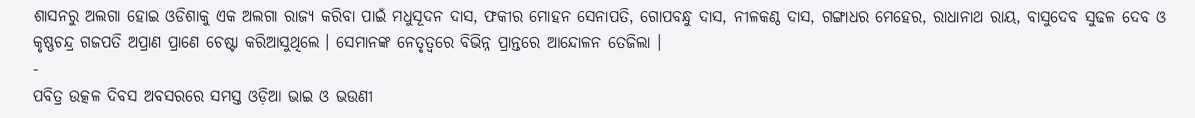ଶାସନରୁ ଅଲଗା ହୋଇ ଓଡିଶାକୁ ଏକ ଅଲଗା ରାଜ୍ୟ କରିବା ପାଇଁ ମଧୁସୂଦନ ଦାସ, ଫକୀର ମୋହନ ସେନାପତି, ଗୋପବନ୍ଧୁ ଦାସ, ନୀଳକଣ୍ଠ ଦାସ, ଗଙ୍ଗାଧର ମେହେର, ରାଧାନାଥ ରାୟ, ବାସୁଦେବ ସୁଢଳ ଦେବ ଓ କୃଷ୍ଣଚନ୍ଦ୍ର ଗଜପତି ଅପ୍ରାଣ ପ୍ରାଣେ ଚେଷ୍ଟା କରିଆସୁଥିଲେ । ସେମାନଙ୍କ ନେତୃତ୍ବରେ ବିଭିନ୍ନ ପ୍ରାନ୍ତରେ ଆନ୍ଦୋଳନ ତେଜିଲା ।
-
ପବିତ୍ର ଉତ୍କଳ ଦିବସ ଅବସରରେ ସମସ୍ତ ଓଡ଼ିଆ ଭାଇ ଓ ଭଉଣୀ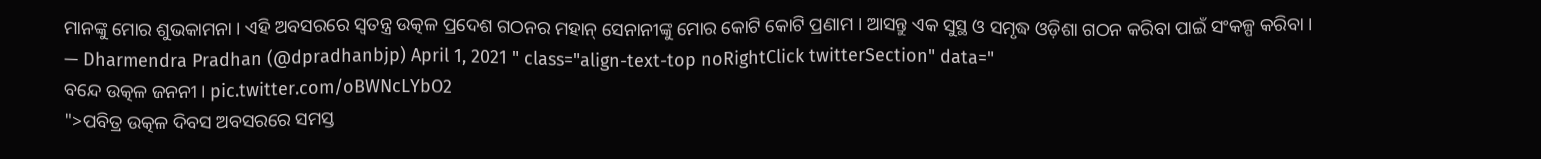ମାନଙ୍କୁ ମୋର ଶୁଭକାମନା । ଏହି ଅବସରରେ ସ୍ୱତନ୍ତ୍ର ଉତ୍କଳ ପ୍ରଦେଶ ଗଠନର ମହାନ୍ ସେନାନୀଙ୍କୁ ମୋର କୋଟି କୋଟି ପ୍ରଣାମ । ଆସନ୍ତୁ ଏକ ସୁସ୍ଥ ଓ ସମୃଦ୍ଧ ଓଡ଼ିଶା ଗଠନ କରିବା ପାଇଁ ସଂକଳ୍ପ କରିବା ।
— Dharmendra Pradhan (@dpradhanbjp) April 1, 2021 " class="align-text-top noRightClick twitterSection" data="
ବନ୍ଦେ ଉତ୍କଳ ଜନନୀ । pic.twitter.com/oBWNcLYbO2
">ପବିତ୍ର ଉତ୍କଳ ଦିବସ ଅବସରରେ ସମସ୍ତ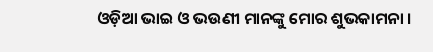ଓଡ଼ିଆ ଭାଇ ଓ ଭଉଣୀ ମାନଙ୍କୁ ମୋର ଶୁଭକାମନା ।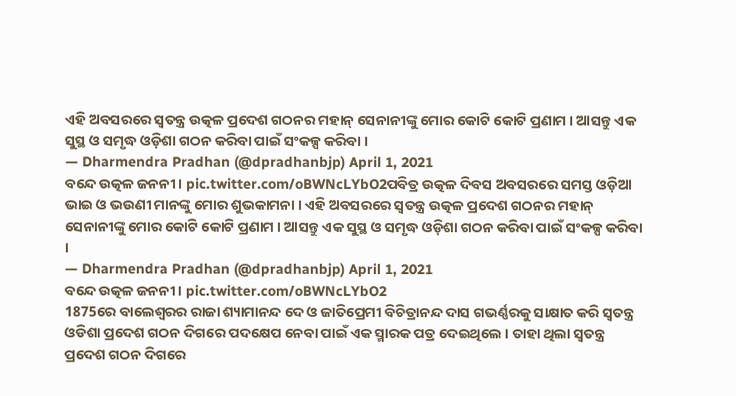ଏହି ଅବସରରେ ସ୍ୱତନ୍ତ୍ର ଉତ୍କଳ ପ୍ରଦେଶ ଗଠନର ମହାନ୍ ସେନାନୀଙ୍କୁ ମୋର କୋଟି କୋଟି ପ୍ରଣାମ । ଆସନ୍ତୁ ଏକ ସୁସ୍ଥ ଓ ସମୃଦ୍ଧ ଓଡ଼ିଶା ଗଠନ କରିବା ପାଇଁ ସଂକଳ୍ପ କରିବା ।
— Dharmendra Pradhan (@dpradhanbjp) April 1, 2021
ବନ୍ଦେ ଉତ୍କଳ ଜନନୀ । pic.twitter.com/oBWNcLYbO2ପବିତ୍ର ଉତ୍କଳ ଦିବସ ଅବସରରେ ସମସ୍ତ ଓଡ଼ିଆ ଭାଇ ଓ ଭଉଣୀ ମାନଙ୍କୁ ମୋର ଶୁଭକାମନା । ଏହି ଅବସରରେ ସ୍ୱତନ୍ତ୍ର ଉତ୍କଳ ପ୍ରଦେଶ ଗଠନର ମହାନ୍ ସେନାନୀଙ୍କୁ ମୋର କୋଟି କୋଟି ପ୍ରଣାମ । ଆସନ୍ତୁ ଏକ ସୁସ୍ଥ ଓ ସମୃଦ୍ଧ ଓଡ଼ିଶା ଗଠନ କରିବା ପାଇଁ ସଂକଳ୍ପ କରିବା ।
— Dharmendra Pradhan (@dpradhanbjp) April 1, 2021
ବନ୍ଦେ ଉତ୍କଳ ଜନନୀ । pic.twitter.com/oBWNcLYbO2
1875ରେ ବାଲେଶ୍ବରର ରାଜା ଶ୍ୟାମାନନ୍ଦ ଦେ ଓ ଜାତିପ୍ରେମୀ ବିଚିତ୍ରାନନ୍ଦ ଦାସ ଗଭର୍ଣ୍ଣରକୁ ସାକ୍ଷାତ କରି ସ୍ବତନ୍ତ୍ର ଓଡିଶା ପ୍ରଦେଶ ଗଠନ ଦିଗରେ ପଦକ୍ଷେପ ନେବା ପାଇଁ ଏକ ସ୍ମାରକ ପତ୍ର ଦେଇଥିଲେ । ତାହା ଥିଲା ସ୍ବତନ୍ତ୍ର ପ୍ରଦେଶ ଗଠନ ଦିଗରେ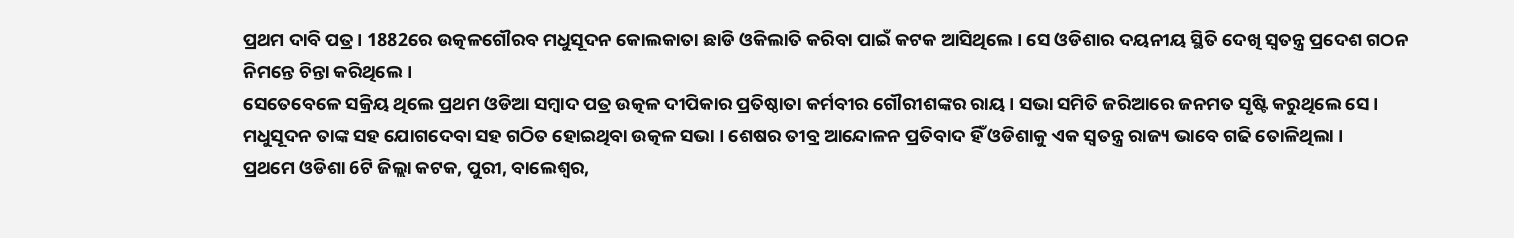ପ୍ରଥମ ଦାବି ପତ୍ର । 1882ରେ ଉତ୍କଳଗୌରବ ମଧୁସୂଦନ କୋଲକାତା ଛାଡି ଓକିଲାତି କରିବା ପାଇଁ କଟକ ଆସିଥିଲେ । ସେ ଓଡିଶାର ଦୟନୀୟ ସ୍ଥିତି ଦେଖି ସ୍ବତନ୍ତ୍ର ପ୍ରଦେଶ ଗଠନ ନିମନ୍ତେ ଚିନ୍ତା କରିଥିଲେ ।
ସେତେବେଳେ ସକ୍ରିୟ ଥିଲେ ପ୍ରଥମ ଓଡିଆ ସମ୍ବାଦ ପତ୍ର ଉତ୍କଳ ଦୀପିକାର ପ୍ରତିଷ୍ଠାତା କର୍ମବୀର ଗୌରୀଶଙ୍କର ରାୟ । ସଭା ସମିତି ଜରିଆରେ ଜନମତ ସୃଷ୍ଟି କରୁଥିଲେ ସେ । ମଧୁସୂଦନ ତାଙ୍କ ସହ ଯୋଗଦେବା ସହ ଗଠିତ ହୋଇଥିବା ଉତ୍କଳ ସଭା । ଶେଷର ତୀବ୍ର ଆନ୍ଦୋଳନ ପ୍ରତିବାଦ ହିଁ ଓଡିଶାକୁ ଏକ ସ୍ବତନ୍ତ୍ର ରାଜ୍ୟ ଭାବେ ଗଢି ତୋଳିଥିଲା ।
ପ୍ରଥମେ ଓଡିଶା 6ଟି ଜିଲ୍ଲା କଟକ, ପୁରୀ, ବାଲେଶ୍ବର,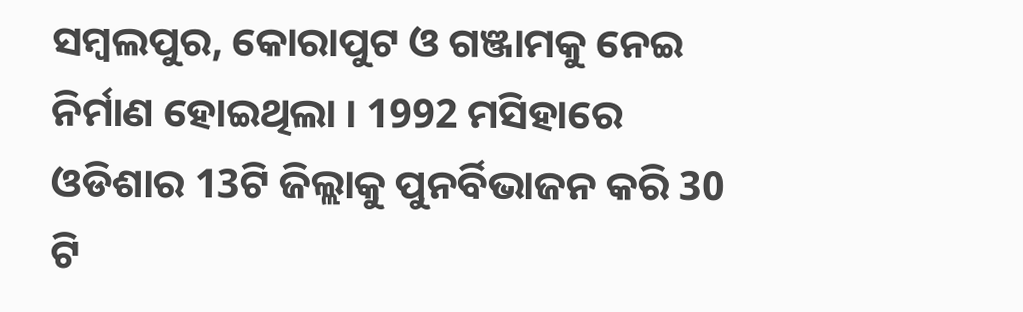ସମ୍ବଲପୁର, କୋରାପୁଟ ଓ ଗଞ୍ଜାମକୁ ନେଇ ନିର୍ମାଣ ହୋଇଥିଲା । 1992 ମସିହାରେ ଓଡିଶାର 13ଟି ଜିଲ୍ଲାକୁ ପୁନର୍ବିଭାଜନ କରି 30 ଟି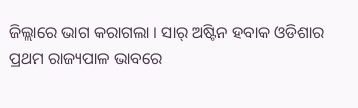ଜିଲ୍ଲାରେ ଭାଗ କରାଗଲା । ସାର୍ ଅଷ୍ଟିନ ହବାକ ଓଡିଶାର ପ୍ରଥମ ରାଜ୍ୟପାଳ ଭାବରେ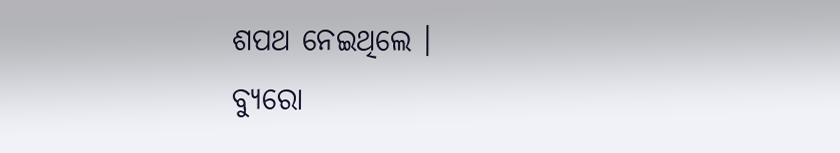ଶପଥ ନେଇଥିଲେ ।
ବ୍ୟୁରୋ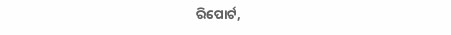ରିପୋର୍ଟ,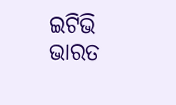ଇଟିଭି ଭାରତ